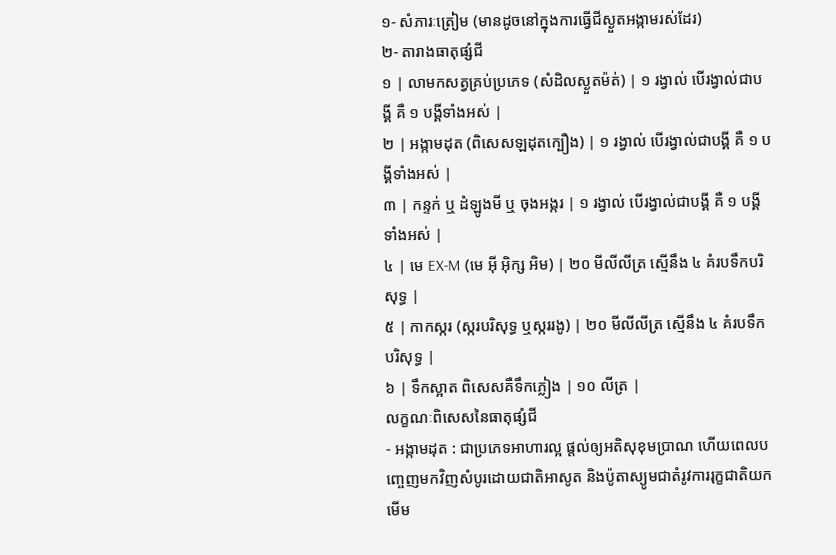១- សំភារៈត្រៀម (មានដូចនៅក្នុងការធ្វើជីស្ងួតអង្កាមរស់ដែរ)
២- តារាងធាតុផ្សំជី
១ | លាមកសត្វគ្រប់ប្រភេទ (សំដិលស្ងួតម៉ត់) | ១ រង្វាល់ បើរង្វាល់ជាបង្គី គឺ ១ បង្គីទាំងអស់ |
២ | អង្កាមដុត (ពិសេសឡដុតក្បឿង) | ១ រង្វាល់ បើរង្វាល់ជាបង្គី គឺ ១ បង្គីទាំងអស់ |
៣ | កន្ទក់ ឬ ដំឡូងមី ឬ ចុងអង្ករ | ១ រង្វាល់ បើរង្វាល់ជាបង្គី គឺ ១ បង្គីទាំងអស់ |
៤ | មេ EX-M (មេ អ៊ី អ៊ិក្ស អិម) | ២០ មីលីលីត្រ ស្មើនឹង ៤ គំរបទឹកបរិសុទ្ធ |
៥ | កាកស្ករ (ស្ករបរិសុទ្ធ ឬស្កររងូ) | ២០ មីលីលីត្រ ស្មើនឹង ៤ គំរបទឹកបរិសុទ្ធ |
៦ | ទឹកស្អាត ពិសេសគឺទឹកភ្លៀង | ១០ លីត្រ |
លក្ខណៈពិសេសនៃធាតុផ្សំជី
- អង្កាមដុត : ជាប្រភេទអាហារល្អ ផ្ដល់ឲ្យអតិសុខុមប្រាណ ហើយពេលបញ្ចេញមកវិញសំបូរដោយជាតិអាសូត និងប៉ូតាស្យូមជាតំរូវការរុក្ខជាតិយកមើម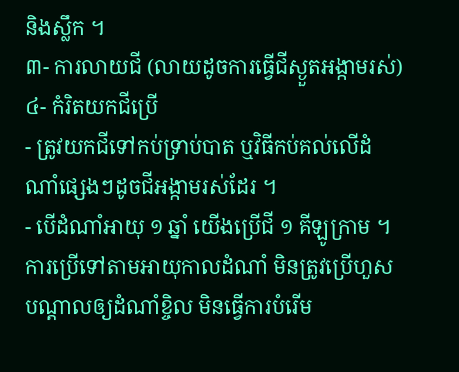និងស្លឹក ។
៣- ការលាយជី (លាយដូចការធ្វើជីស្ងួតអង្កាមរស់)
៤- កំរិតយកជីប្រើ
- ត្រូវយកជីទៅកប់ទ្រាប់បាត ឬវិធីកប់គល់លើដំណាំផ្សេងៗដូចជីអង្កាមរស់ដែរ ។
- បើដំណាំអាយុ ១ ឆ្នាំ យើងប្រើជី ១ គីឡូក្រាម ។ ការប្រើទៅតាមអាយុកាលដំណាំ មិនត្រូវប្រើហួស បណ្ដាលឲ្យដំណាំខ្ចិល មិនធ្វើការបំរើម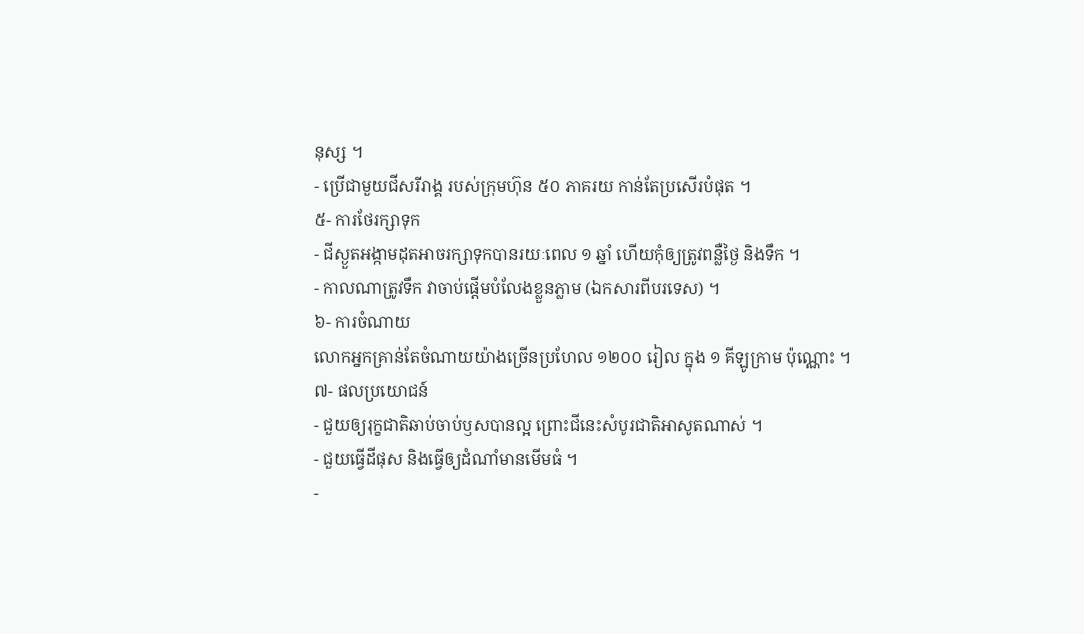នុស្ស ។
- ប្រើជាមួយជីសរីរាង្គ របស់ក្រុមហ៊ុន ៥០ ភាគរយ កាន់តែប្រសើរបំផុត ។
៥- ការថែរក្សាទុក
- ជីស្ងួតអង្កាមដុតអាចរក្សាទុកបានរយៈពេល ១ ឆ្នាំ ហើយកុំឲ្យត្រូវពន្លឺថ្ងៃ និងទឹក ។
- កាលណាត្រូវទឹក វាចាប់ផ្ដើមបំលែងខ្លួនភ្លាម (ឯកសារពីបរទេស) ។
៦- ការចំណាយ
លោកអ្នកគ្រាន់តែចំណាយយ៉ាងច្រើនប្រហែល ១២០០ រៀល ក្នុង ១ គីឡូក្រាម ប៉ុណ្ណោះ ។
៧- ផលប្រយោជន៍
- ជួយឲ្យរុក្ខជាតិឆាប់ចាប់ឫសបានល្អ ព្រោះជីនេះសំបូរជាតិអាសូតណាស់ ។
- ជួយធ្វើដីផុស និងធ្វើឲ្យដំណាំមានមើមធំ ។
-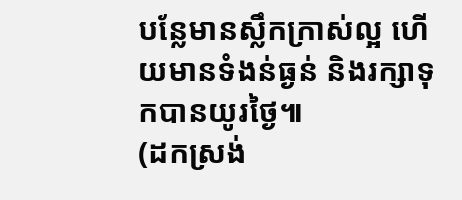បន្លែមានស្លឹកក្រាស់ល្អ ហើយមានទំងន់ធ្ងន់ និងរក្សាទុកបានយូរថ្ងៃ៕
(ដកស្រង់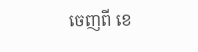ចេញពី ខេ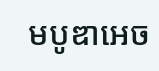មបូឌាអេច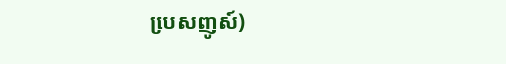បេ្រសញូស៍)